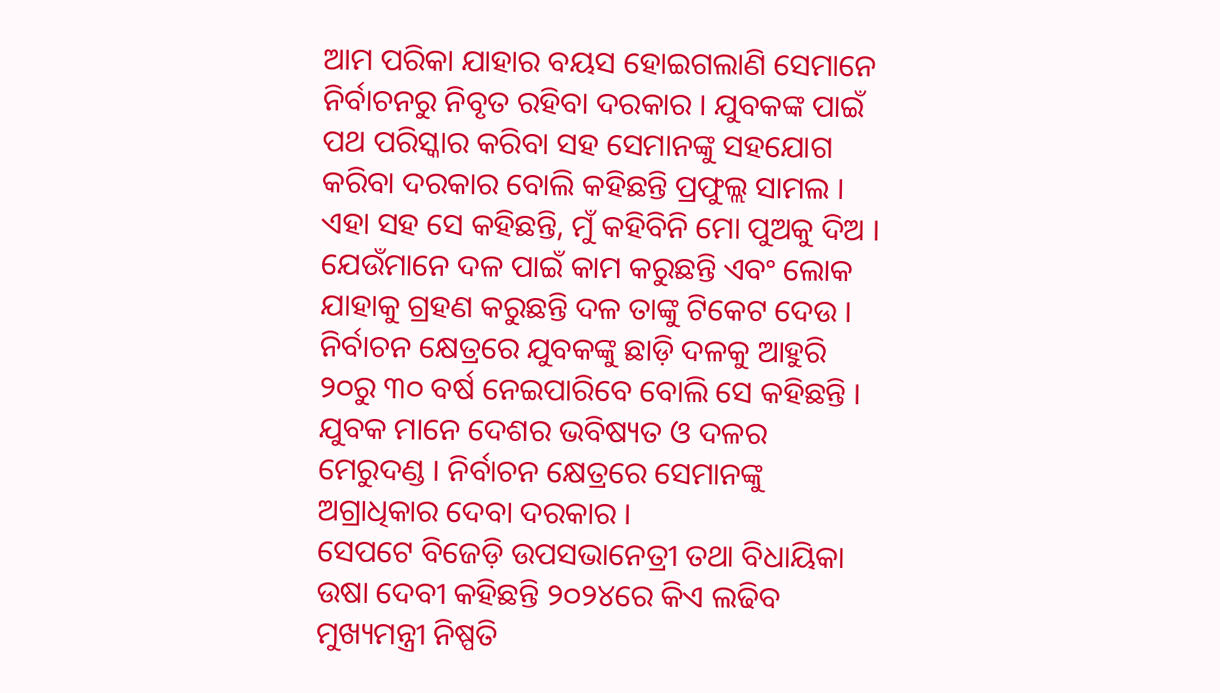ଆମ ପରିକା ଯାହାର ବୟସ ହୋଇଗଲାଣି ସେମାନେ ନିର୍ବାଚନରୁ ନିବୃତ ରହିବା ଦରକାର । ଯୁବକଙ୍କ ପାଇଁ ପଥ ପରିସ୍କାର କରିବା ସହ ସେମାନଙ୍କୁ ସହଯୋଗ କରିବା ଦରକାର ବୋଲି କହିଛନ୍ତି ପ୍ରଫୁଲ୍ଲ ସାମଲ ।
ଏହା ସହ ସେ କହିଛନ୍ତି, ମୁଁ କହିବିନି ମୋ ପୁଅକୁ ଦିଅ । ଯେଉଁମାନେ ଦଳ ପାଇଁ କାମ କରୁଛନ୍ତି ଏବଂ ଲୋକ ଯାହାକୁ ଗ୍ରହଣ କରୁଛନ୍ତି ଦଳ ତାଙ୍କୁ ଟିକେଟ ଦେଉ । ନିର୍ବାଚନ କ୍ଷେତ୍ରରେ ଯୁବକଙ୍କୁ ଛାଡ଼ି ଦଳକୁ ଆହୁରି ୨୦ରୁ ୩୦ ବର୍ଷ ନେଇପାରିବେ ବୋଲି ସେ କହିଛନ୍ତି । ଯୁବକ ମାନେ ଦେଶର ଭବିଷ୍ୟତ ଓ ଦଳର ମେରୁଦଣ୍ଡ । ନିର୍ବାଚନ କ୍ଷେତ୍ରରେ ସେମାନଙ୍କୁ ଅଗ୍ରାଧିକାର ଦେବା ଦରକାର ।
ସେପଟେ ବିଜେଡ଼ି ଉପସଭାନେତ୍ରୀ ତଥା ବିଧାୟିକା ଉଷା ଦେବୀ କହିଛନ୍ତି ୨୦୨୪ରେ କିଏ ଲଢିବ ମୁଖ୍ୟମନ୍ତ୍ରୀ ନିଷ୍ପତି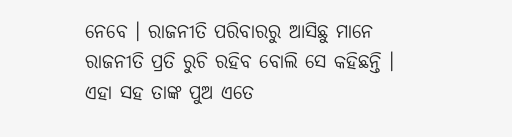ନେବେ । ରାଜନୀତି ପରିବାରରୁ ଆସିଛୁ ମାନେ ରାଜନୀତି ପ୍ରତି ରୁଚି ରହିବ ବୋଲି ସେ କହିଛନ୍ତି । ଏହା ସହ ତାଙ୍କ ପୁଅ ଏତେ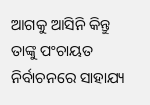ଆଗକୁ ଆସିନି କିନ୍ତୁ ତାଙ୍କୁ ପଂଚାୟତ ନିର୍ବାଚନରେ ସାହାଯ୍ୟ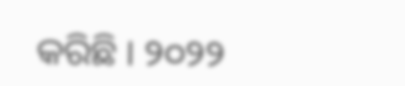କରିଛି । ୨୦୨୨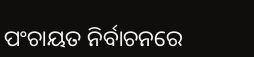ପଂଚାୟତ ନିର୍ବାଚନରେ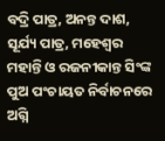ବଦ୍ରି ପାତ୍ର, ଅନନ୍ତ ଦାଶ, ସୂର୍ଯ୍ୟ ପାତ୍ର, ମହେଶ୍ୱର ମହାନ୍ତି ଓ ରଜନୀକାନ୍ତ ସିଂଙ୍କ ପୁଅ ପଂଚାୟତ ନିର୍ବାଚନରେ ଅଗ୍ନି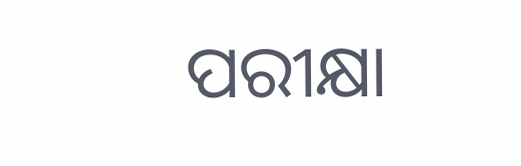ପରୀକ୍ଷା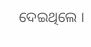ଦେଇଥିଲେ ।